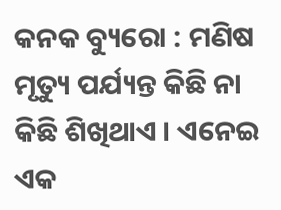କନକ ବ୍ୟୁରୋ : ମଣିଷ ମୃତ୍ୟୁ ପର୍ଯ୍ୟନ୍ତ କିଛି ନା କିଛି ଶିଖିଥାଏ । ଏନେଇ ଏକ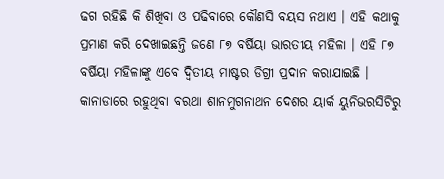ଢଗ ରହିଛି କି ଶିଖିବା ଓ ପଢିବାରେ କୌଣସି ବୟସ ନଥାଏ । ଏହି କଥାକୁ ପ୍ରମାଣ କରି ଦେଖାଇଛନ୍ତି ଜଣେ ୮୭ ବର୍ଷିୟା ଭାରତୀୟ ମହିଳା । ଏହି ୮୭ ବର୍ଷିୟା ମହିଳାଙ୍କୁ ଏବେ ଦ୍ୱିତୀୟ ମାଷ୍ଟର ଡିଗ୍ରୀ ପ୍ରଦାନ କରାଯାଇଛି । କାନାଡାରେ ରହୁଥିବା ବରଥା ଶାନମୁଗନାଥନ ଦେଶର ୟାର୍କ ୟୁନିଭରସିଟିରୁ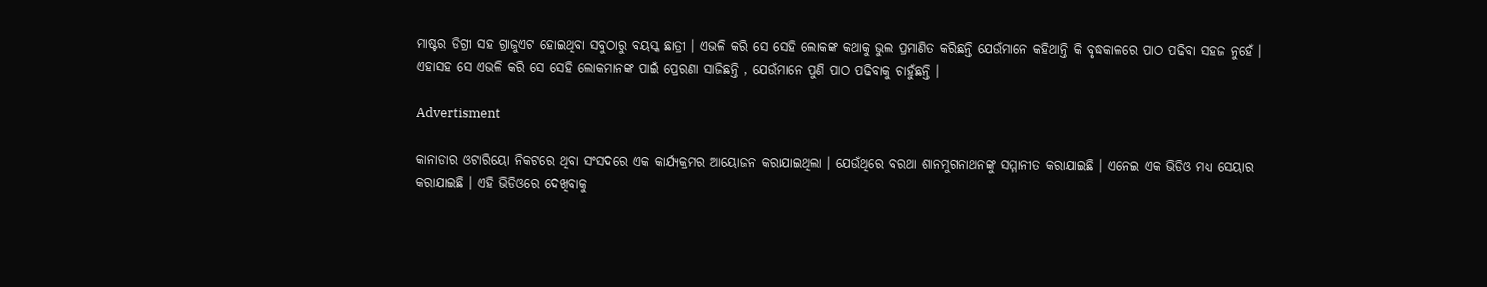ମାଷ୍ଟର ଡିଗ୍ରୀ ସହ ଗ୍ରାଜୁଏଟ ହୋଇଥିବା ସବୁଠାରୁ ବୟସ୍କ ଛାତ୍ରୀ । ଏଭଳି କରି ସେ ସେହି ଲୋକଙ୍କ କଥାକୁ ଭୁଲ ପ୍ରମାଣିତ କରିଛନ୍ତି ଯେଉଁମାନେ କହିଥାନ୍ତି କି ବୃଦ୍ଧକାଳରେ ପାଠ ପଢିବା ସହଜ ନୁହେଁ । ଏହାସହ ସେ ଏଭଳି କରି ସେ ସେହି ଲୋକମାନଙ୍କ ପାଇଁ ପ୍ରେରଣା ସାଜିଛନ୍ତି , ଯେଉଁମାନେ ପୁଣି ପାଠ ପଢିବାକୁ ଚାହୁଁଛନ୍ତି ।

Advertisment

କାନାଡାର ଓଟାରିୟୋ ନିକଟରେ ଥିବା ସଂସଦରେ ଏକ କାର୍ଯ୍ୟକ୍ରମର ଆୟୋଜନ କରାଯାଇଥିଲା । ଯେଉଁଥିରେ ବରଥା ଶାନମୁଗନାଥନଙ୍କୁ ସମ୍ମାନୀତ କରାଯାଇଛି । ଏନେଇ ଏକ ଭିଡିଓ ମଧ୍ୟ ସେୟାର କରାଯାଇଛି । ଏହି ଭିଡିଓରେ ଦେଖିବାକୁ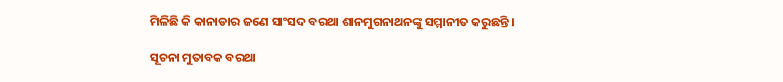ମିଳିଛି କି କାନାଡାର ଜଣେ ସାଂସଦ ବରଥା ଶାନମୁଗନାଥନଙ୍କୁ ସମ୍ମାନୀତ କରୁଛନ୍ତି ।

ସୂଚନା ମୁତାବକ ବରଥା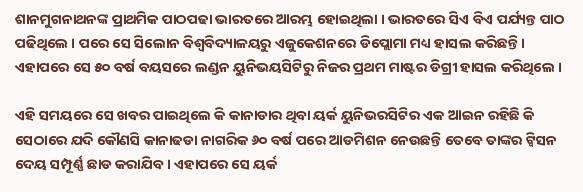ଶାନମୁଗନାଥନଙ୍କ ପ୍ରାଥମିକ ପାଠପଢା ଭାରତରେ ଆରମ୍ଭ ହୋଇଥିଲା । ଭାରତରେ ସିଏ ବିଏ ପର୍ଯ୍ୟନ୍ତ ପାଠ ପଢିଥିଲେ । ପରେ ସେ ସିଲୋନ ବିଶ୍ୱବିଦ୍ୟାଳୟରୁ ଏଜୁକେଶନରେ ଡିପ୍ଲୋମା ମଧ୍ୟ ହାସଲ କରିଛନ୍ତି । ଏହାପରେ ସେ ୫୦ ବର୍ଷ ବୟସରେ ଲଣ୍ଡନ ୟୁନିଭୟସିଟିରୁ ନିଜର ପ୍ରଥମ ମାଷ୍ଟର ଡିଗ୍ରୀ ହାସଲ କରିଥିଲେ ।

ଏହି ସମୟରେ ସେ ଖବର ପାଇଥିଲେ କି କାନାଡାର ଥିବା ୟର୍କ ୟୁନିଭରସିଟିର ଏକ ଆଇନ ରହିଛି କି ସେଠାରେ ଯଦି କୌଣସି କାନାଢଡା ନାଗରିକ ୬୦ ବର୍ଷ ପରେ ଆଡମିଶନ ନେଉଛନ୍ତି ତେବେ ତାଙ୍କର ଟ୍ୱିସନ ଦେୟ ସମ୍ପୂର୍ଣ୍ଣ ଛାଡ କରାଯିବ । ଏହାପରେ ସେ ୟର୍କ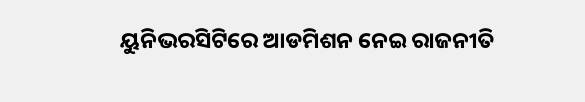ୟୁନିଭରସିଟିରେ ଆଡମିଶନ ନେଇ ରାଜନୀତି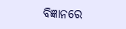ବିଜ୍ଞାନରେ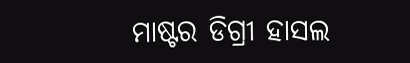ମାଷ୍ଟର ଡିଗ୍ରୀ ହାସଲ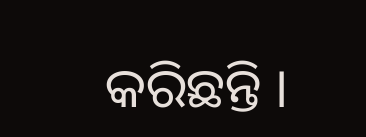କରିଛନ୍ତି ।